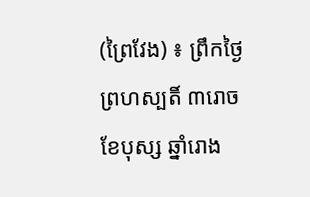(ព្រៃវែង) ៖ ព្រឹកថ្ងៃព្រហស្បតិ៍ ៣រោច ខែបុស្ស ឆ្នាំរោង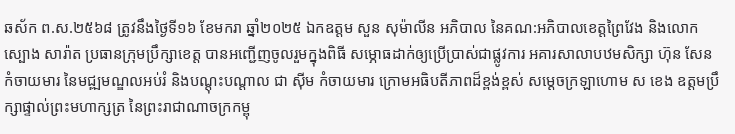ឆស័ក ព.ស.២៥៦៨ ត្រូវនឹងថ្ងៃទី១៦ ខែមករា ឆ្នាំ២០២៥ ឯកឧត្តម សួន សុម៉ាលីន អភិបាល នៃគណ:អភិបាលខេត្តព្រៃវែង និងលោក ស្បោង សារ៉ាត ប្រធានក្រុមប្រឹក្សាខេត្ត បានអញ្ជើញចូលរួមក្នុងពិធី សម្ភោធដាក់ឲ្យប្រើប្រាស់ជាផ្លូវការ អគារសាលាបឋមសិក្សា ហ៊ុន សែន កំចាយមារ នៃមជ្ឍមណ្ឌលអប់រំ និងបណ្តុះបណ្តាល ជា ស៊ីម កំចាយមារ ក្រោមអធិបតីភាពដ៏ខ្ពង់ខ្ពស់ សម្ដេចក្រឡាហោម ស ខេង ឧត្តមប្រឹក្សាផ្ទាល់ព្រះមហាក្សត្រ នៃព្រះរាជាណាចក្រកម្ពុ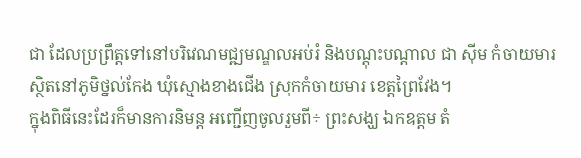ជា ដែលប្រព្រឹត្តទៅនៅបរិវេណមជ្ឍមណ្ឌលអប់រំ និងបណ្តុះបណ្តាល ជា ស៊ីម កំចាយមារ ស្ថិតនៅភូមិថ្នល់កែង ឃុំស្មោងខាងជើង ស្រុកកំចាយមារ ខេត្តព្រៃវែង។
ក្នុងពិធីនេះដែរក៏មានការនិមន្ត អញ្ជើញចូលរួមពី÷ ព្រះសង្ឃ ឯកឧត្តម តំ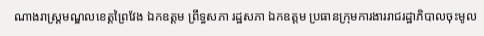ណាងរាស្ត្រមណ្ឌលខេត្តព្រៃវែង ឯកឧត្តម ព្រឹទ្ធសភា រដ្ឋសភា ឯកឧត្តម ប្រធានក្រុមការងាររាជរដ្ឋាភិបាលចុះមូល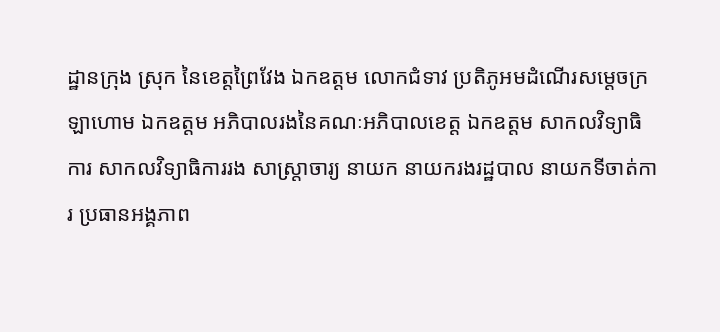ដ្ឋានក្រុង ស្រុក នៃខេត្តព្រៃវែង ឯកឧត្តម លោកជំទាវ ប្រតិភូអមដំណើរសម្តេចក្រឡាហោម ឯកឧត្តម អភិបាលរងនៃគណៈអភិបាលខេត្ត ឯកឧត្តម សាកលវិទ្យាធិការ សាកលវិទ្យាធិការរង សាស្ត្រាចារ្យ នាយក នាយករងរដ្ឋបាល នាយកទីចាត់ការ ប្រធានអង្គភាព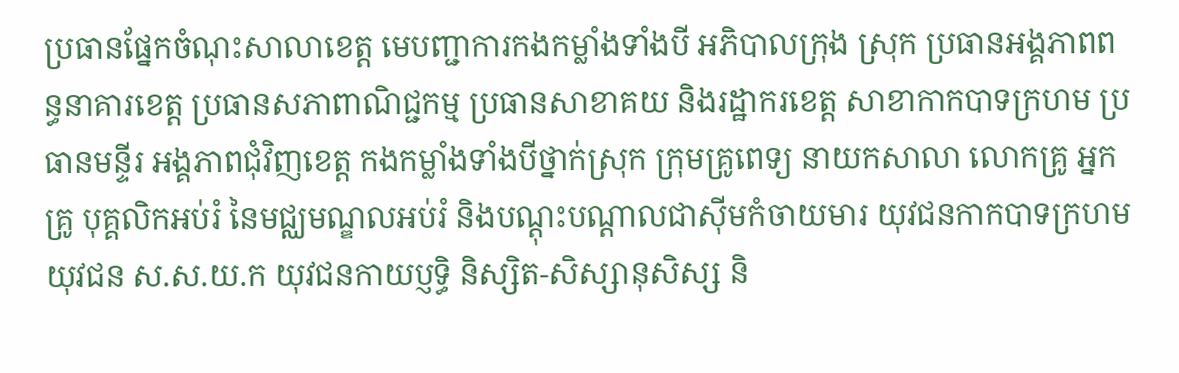ប្រធានផ្នែកចំណុះសាលាខេត្ត មេបញ្ជាការកងកម្លាំងទាំងបី អភិបាលក្រុង ស្រុក ប្រធានអង្គភាពពន្ធនាគារខេត្ត ប្រធានសភាពាណិជ្ជកម្ម ប្រធានសាខាគយ និងរដ្ឋាករខេត្ត សាខាកាកបាទក្រហម ប្រធានមន្ទីរ អង្គភាពជុំវិញខេត្ត កងកម្លាំងទាំងបីថ្នាក់ស្រុក ក្រុមគ្រូពេទ្យ នាយកសាលា លោកគ្រូ អ្នកគ្រូ បុគ្គលិកអប់រំ នៃមជ្ឈមណ្ឌលអប់រំ និងបណ្ដុះបណ្ដាលជាស៊ីមកំចាយមារ យុវជនកាកបាទក្រហម យុវជន ស.ស.យ.ក យុវជនកាយប្ញទ្ធិ និស្សិត-សិស្សានុសិស្ស និ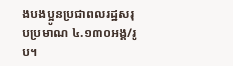ងបងប្អូនប្រជាពលរដ្ឋសរុបប្រមាណ ៤.១៣០អង្គ/រូប។